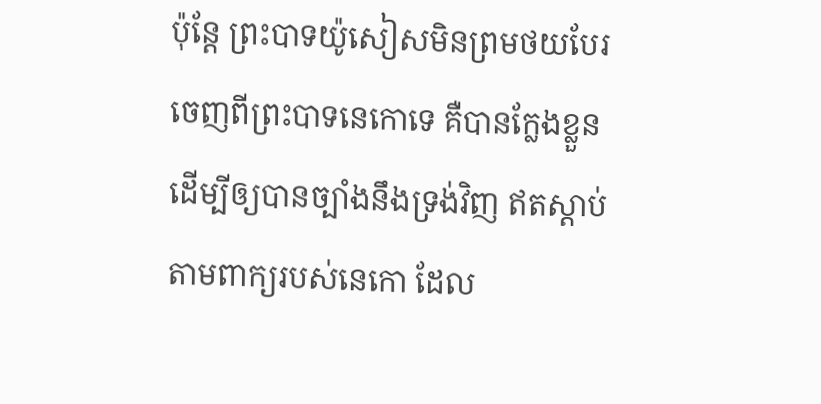ប៉ុន្តែ ព្រះបាទយ៉ូសៀសមិនព្រមថយបែរចេញពីព្រះបាទនេកោទេ គឺបានក្លែងខ្លួនដើម្បីឲ្យបានច្បាំងនឹងទ្រង់វិញ ឥតស្តាប់តាមពាក្យរបស់នេកោ ដែល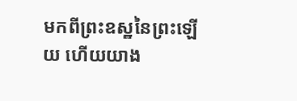មកពីព្រះឧស្ឋនៃព្រះឡើយ ហើយយាង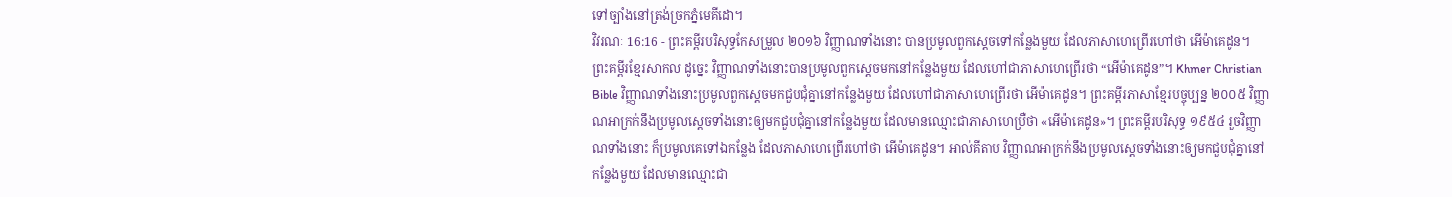ទៅច្បាំងនៅត្រង់ច្រកភ្នំមេគីដោ។
វិវរណៈ 16:16 - ព្រះគម្ពីរបរិសុទ្ធកែសម្រួល ២០១៦ វិញ្ញាណទាំងនោះ បានប្រមូលពួកស្ដេចទៅកន្លែងមួយ ដែលភាសាហេព្រើរហៅថា អើម៉ាគេដូន។ ព្រះគម្ពីរខ្មែរសាកល ដូច្នេះ វិញ្ញាណទាំងនោះបានប្រមូលពួកស្ដេចមកនៅកន្លែងមួយ ដែលហៅជាភាសាហេព្រើរថា “អើម៉ាគេដូន”។ Khmer Christian Bible វិញ្ញាណទាំងនោះប្រមូលពួកស្ដេចមកជួបជុំគ្នានៅកន្លែងមួយ ដែលហៅជាភាសាហេព្រើរថា អើម៉ាគេដូន។ ព្រះគម្ពីរភាសាខ្មែរបច្ចុប្បន្ន ២០០៥ វិញ្ញាណអាក្រក់នឹងប្រមូលស្ដេចទាំងនោះឲ្យមកជួបជុំគ្នានៅកន្លែងមួយ ដែលមានឈ្មោះជាភាសាហេប្រឺថា «អើម៉ាគេដូន»។ ព្រះគម្ពីរបរិសុទ្ធ ១៩៥៤ រួចវិញ្ញាណទាំងនោះ ក៏ប្រមូលគេទៅឯកន្លែង ដែលភាសាហេព្រើរហៅថា អើម៉ាគេដូន។ អាល់គីតាប វិញ្ញាណអាក្រក់នឹងប្រមូលស្ដេចទាំងនោះឲ្យមកជួបជុំគ្នានៅកន្លែងមួយ ដែលមានឈ្មោះជា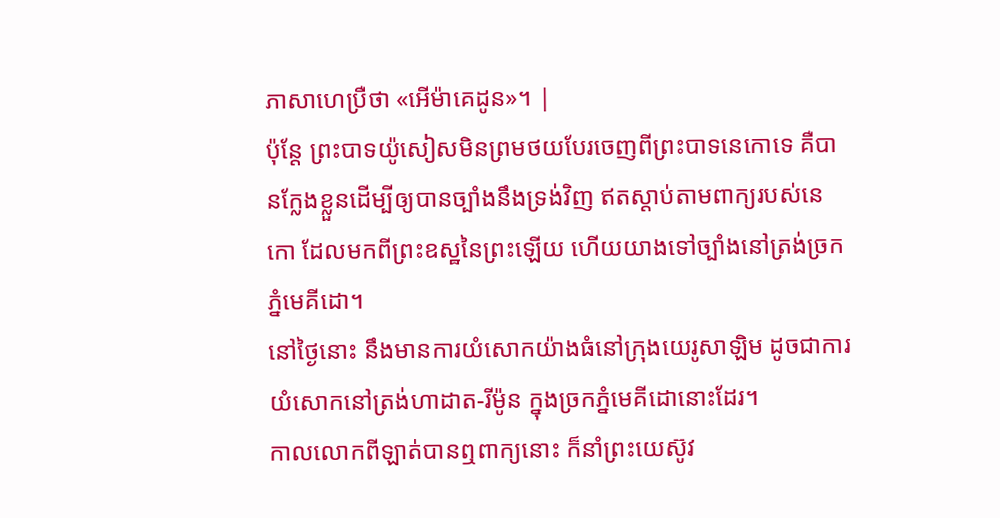ភាសាហេប្រឺថា «អើម៉ាគេដូន»។ |
ប៉ុន្តែ ព្រះបាទយ៉ូសៀសមិនព្រមថយបែរចេញពីព្រះបាទនេកោទេ គឺបានក្លែងខ្លួនដើម្បីឲ្យបានច្បាំងនឹងទ្រង់វិញ ឥតស្តាប់តាមពាក្យរបស់នេកោ ដែលមកពីព្រះឧស្ឋនៃព្រះឡើយ ហើយយាងទៅច្បាំងនៅត្រង់ច្រកភ្នំមេគីដោ។
នៅថ្ងៃនោះ នឹងមានការយំសោកយ៉ាងធំនៅក្រុងយេរូសាឡិម ដូចជាការយំសោកនៅត្រង់ហាដាត-រីម៉ូន ក្នុងច្រកភ្នំមេគីដោនោះដែរ។
កាលលោកពីឡាត់បានឮពាក្យនោះ ក៏នាំព្រះយេស៊ូវ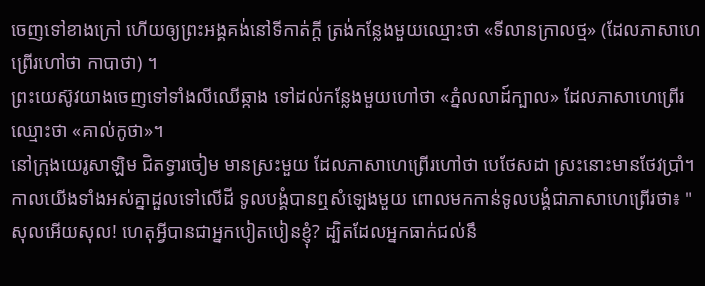ចេញទៅខាងក្រៅ ហើយឲ្យព្រះអង្គគង់នៅទីកាត់ក្តី ត្រង់កន្លែងមួយឈ្មោះថា «ទីលានក្រាលថ្ម» (ដែលភាសាហេព្រើរហៅថា កាបាថា) ។
ព្រះយេស៊ូវយាងចេញទៅទាំងលីឈើឆ្កាង ទៅដល់កន្លែងមួយហៅថា «ភ្នំលលាដ៍ក្បាល» ដែលភាសាហេព្រើរឈ្មោះថា «គាល់កូថា»។
នៅក្រុងយេរូសាឡិម ជិតទ្វារចៀម មានស្រះមួយ ដែលភាសាហេព្រើរហៅថា បេថែសដា ស្រះនោះមានថែវប្រាំ។
កាលយើងទាំងអស់គ្នាដួលទៅលើដី ទូលបង្គំបានឮសំឡេងមួយ ពោលមកកាន់ទូលបង្គំជាភាសាហេព្រើរថា៖ "សុលអើយសុល! ហេតុអ្វីបានជាអ្នកបៀតបៀនខ្ញុំ? ដ្បិតដែលអ្នកធាក់ជល់នឹ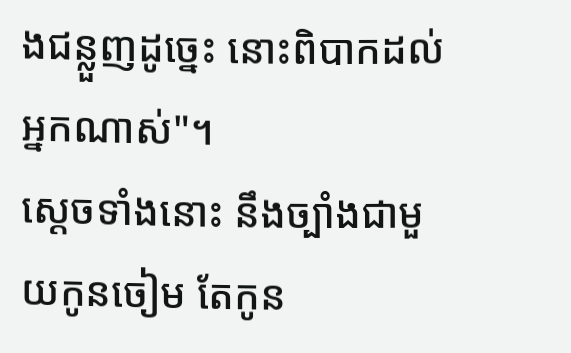ងជន្លួញដូច្នេះ នោះពិបាកដល់អ្នកណាស់"។
ស្ដេចទាំងនោះ នឹងច្បាំងជាមួយកូនចៀម តែកូន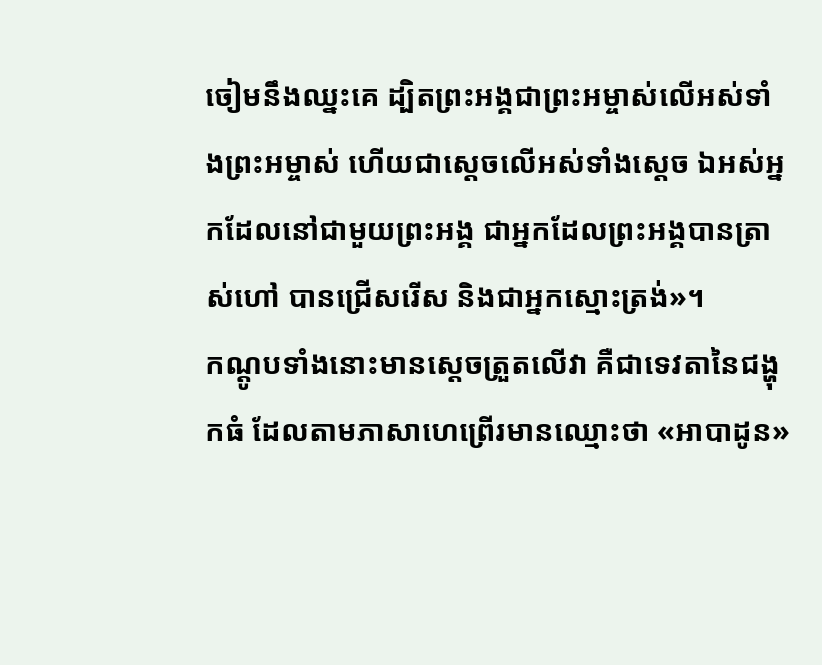ចៀមនឹងឈ្នះគេ ដ្បិតព្រះអង្គជាព្រះអម្ចាស់លើអស់ទាំងព្រះអម្ចាស់ ហើយជាស្តេចលើអស់ទាំងស្តេច ឯអស់អ្នកដែលនៅជាមួយព្រះអង្គ ជាអ្នកដែលព្រះអង្គបានត្រាស់ហៅ បានជ្រើសរើស និងជាអ្នកស្មោះត្រង់»។
កណ្ដូបទាំងនោះមានស្តេចត្រួតលើវា គឺជាទេវតានៃជង្ហុកធំ ដែលតាមភាសាហេព្រើរមានឈ្មោះថា «អាបាដូន»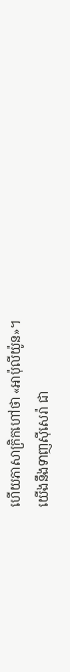ហើយភាសាក្រិកហៅថា «អាប៉ុលីយ៉ូន»។
យើងនឹងទាញស៊ីសេរ៉ា ជា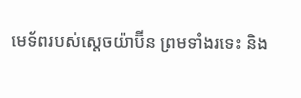មេទ័ពរបស់ស្តេចយ៉ាប៊ីន ព្រមទាំងរទេះ និង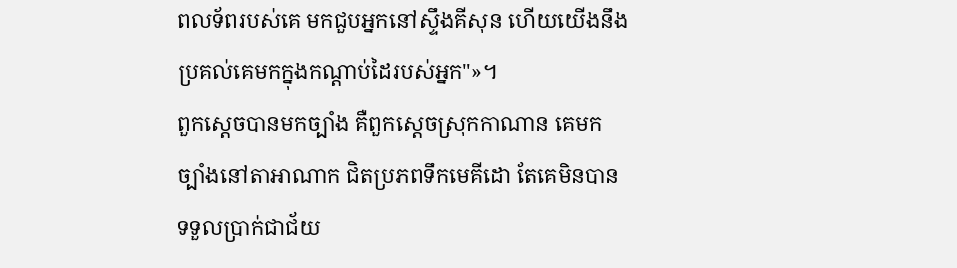ពលទ័ពរបស់គេ មកជួបអ្នកនៅស្ទឹងគីសុន ហើយយើងនឹងប្រគល់គេមកក្នុងកណ្ដាប់ដៃរបស់អ្នក"»។
ពួកស្តេចបានមកច្បាំង គឺពួកស្តេចស្រុកកាណាន គេមកច្បាំងនៅតាអាណាក ជិតប្រភពទឹកមេគីដោ តែគេមិនបានទទួលប្រាក់ជាជ័យ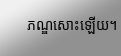ភណ្ឌសោះឡើយ។